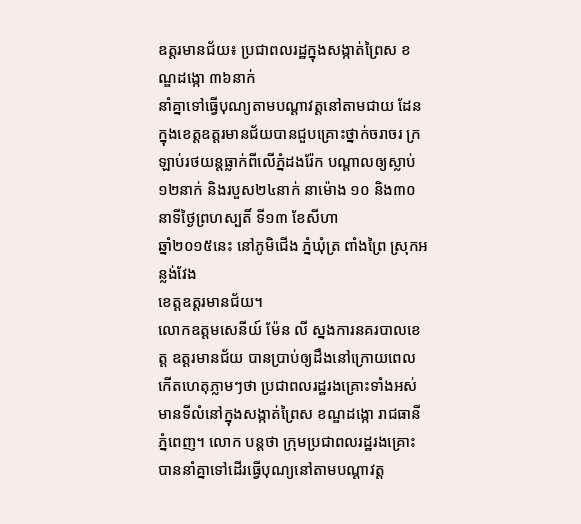ឧត្តរមានជ័យ៖ ប្រជាពលរដ្ឋក្នុងសង្កាត់ព្រៃស ខណ្ឌដង្កោ ៣៦នាក់
នាំគ្នាទៅធ្វើបុណ្យតាមបណ្តាវត្តនៅតាមជាយ ដែន ក្នុងខេត្តឧត្តរមានជ័យបានជួបគ្រោះថ្នាក់ចរាចរ ក្រឡាប់រថយន្តធ្លាក់ពីលើភ្នំដងរ៉ែក បណ្តាលឲ្យស្លាប់
១២នាក់ និងរបួស២៤នាក់ នាម៉ោង ១០ និង៣០នាទីថ្ងៃព្រហស្បតិ៍ ទី១៣ ខែសីហា
ឆ្នាំ២០១៥នេះ នៅភូមិជើង ភ្នំឃុំត្រ ពាំងព្រៃ ស្រុកអន្លង់វែង
ខេត្តឧត្តរមានជ័យ។
លោកឧត្តមសេនីយ៍ ម៉ែន លី ស្នងការនគរបាលខេត្ត ឧត្តរមានជ័យ បានប្រាប់ឲ្យដឹងនៅក្រោយពេលកើតហេតុភ្លាមៗថា ប្រជាពលរដ្ឋរងគ្រោះទាំងអស់ មានទីលំនៅក្នុងសង្កាត់ព្រៃស ខណ្ឌដង្កោ រាជធានីភ្នំពេញ។ លោក បន្តថា ក្រុមប្រជាពលរដ្ឋរងគ្រោះ បាននាំគ្នាទៅដើរធ្វើបុណ្យនៅតាមបណ្តាវត្ត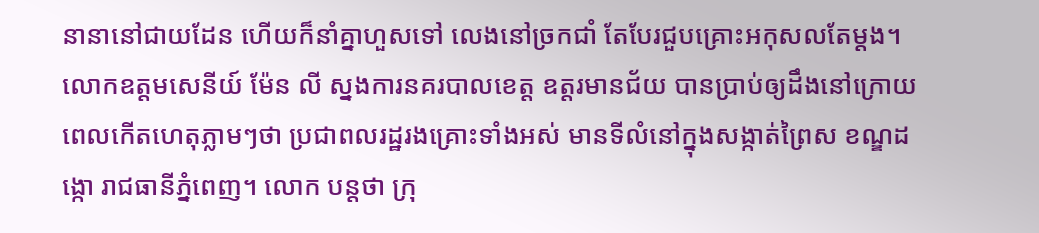នានានៅជាយដែន ហើយក៏នាំគ្នាហួសទៅ លេងនៅច្រកជាំ តែបែរជួបគ្រោះអកុសលតែម្តង។
លោកឧត្តមសេនីយ៍ ម៉ែន លី ស្នងការនគរបាលខេត្ត ឧត្តរមានជ័យ បានប្រាប់ឲ្យដឹងនៅក្រោយពេលកើតហេតុភ្លាមៗថា ប្រជាពលរដ្ឋរងគ្រោះទាំងអស់ មានទីលំនៅក្នុងសង្កាត់ព្រៃស ខណ្ឌដង្កោ រាជធានីភ្នំពេញ។ លោក បន្តថា ក្រុ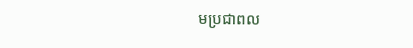មប្រជាពល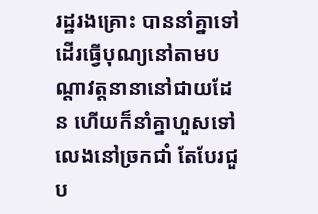រដ្ឋរងគ្រោះ បាននាំគ្នាទៅដើរធ្វើបុណ្យនៅតាមបណ្តាវត្តនានានៅជាយដែន ហើយក៏នាំគ្នាហួសទៅ លេងនៅច្រកជាំ តែបែរជួប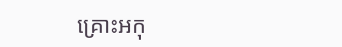គ្រោះអកុ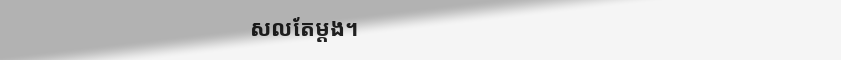សលតែម្តង។